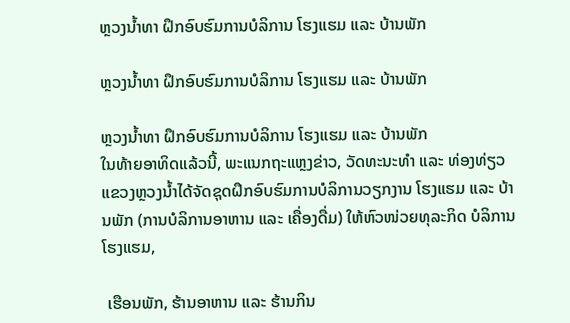ຫຼວງນໍ້າທາ ຝຶກອົບຮົມການບໍລິການ ໂຮງແຮມ ແລະ ບ້ານພັກ

ຫຼວງນໍ້າທາ ຝຶກອົບຮົມການບໍລິການ ໂຮງແຮມ ແລະ ບ້ານພັກ

ຫຼວງນໍ້າທາ ຝຶກອົບຮົມການບໍລິການ ໂຮງແຮມ ແລະ ບ້ານພັກ
ໃນທ້າຍອາທິດແລ້ວນີ້, ພະແນກຖະແຫຼງຂ່າວ, ວັດທະນະທຳ ແລະ ທ່ອງທ່ຽວແຂວງຫຼວງນໍ້າໄດ້ຈັດຊຸດຝຶກອົບຮົມການບໍລິການວຽກງານ ໂຮງແຮມ ແລະ ບ້ານພັກ (ການບໍລິການອາຫານ ແລະ ເຄື່ອງດື່ມ) ໃຫ້ຫົວໜ່ວຍທຸລະກິດ ບໍລິການໂຮງແຮມ,

 ເຮືອນພັກ, ຮ້ານອາຫານ ແລະ ຮ້ານກິນ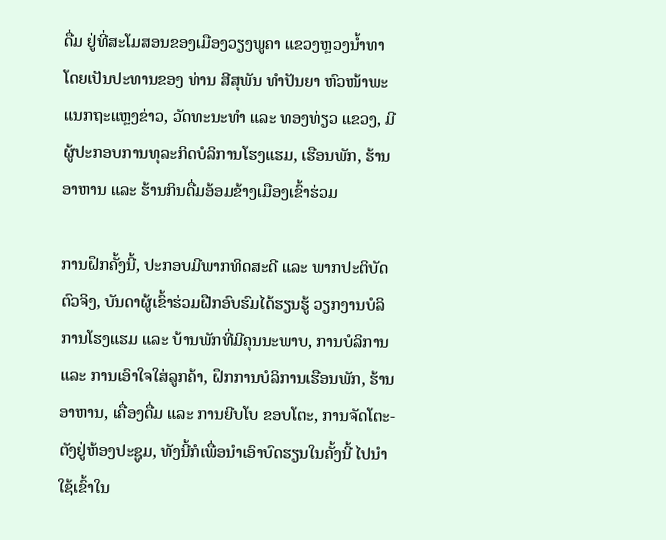ດື່ມ ຢູ່ທີ່ສະໂມສອນຂອງເມືອງວຽງພູຄາ ແຂວງຫຼວງນໍ້າທາ ໂດຍເປັນປະທານຂອງ ທ່ານ ສີສຸພັນ ທໍາປັນຍາ ຫົວໜ້າພະແນກຖະແຫຼງຂ່າວ, ວັດທະນະທໍາ ແລະ ທອງທ່ຽວ ແຂວງ, ມີຜູ້ປະກອບການທຸລະກິດບໍລິການໂຮງແຮມ, ເຮືອນພັກ, ຮ້ານອາຫານ ແລະ ຮ້ານກິນດື່ມອ້ອມຂ້າງເມືອງເຂົ້າຮ່ວມ

ການຝຶກຄັ້ງນີ້, ປະກອບມີພາກທິດສະດີ ແລະ ພາກປະຕິບັດຕົວຈິງ, ບັນດາຜູ້ເຂົ້າຮ່ວມຝືກອົບຮົມໄດ້ຮຽນຮູ້ ວຽກງານບໍລິການໂຮງແຮມ ແລະ ບ້ານພັກທີ່ມີຄຸນນະພາບ, ການບໍລິການ ແລະ ການເອົາໃຈໃສ່ລູກຄ້າ, ຝຶກການບໍລິການເຮືອນພັກ, ຮ້ານອາຫານ, ເຄື່ອງດື່ມ ແລະ ການຍີບໂບ ຂອບໂຕະ, ການຈັດໂຕະ-ຕັງຢູ່ຫ້ອງປະຊູມ, ທັງນີ້ກໍເພື່ອນໍາເອົາບົດຮຽນໃນຄັ້ງນີ້ ໄປນໍາໃຊ້ເຂົ້າໃນ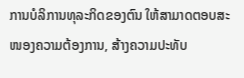ການບໍລິການທຸລະກິດຂອງຕົນ ໃຫ້ສາມາດຕອບສະໜອງຄວາມຕ້ອງການ, ສ້າງຄວາມປະທັບ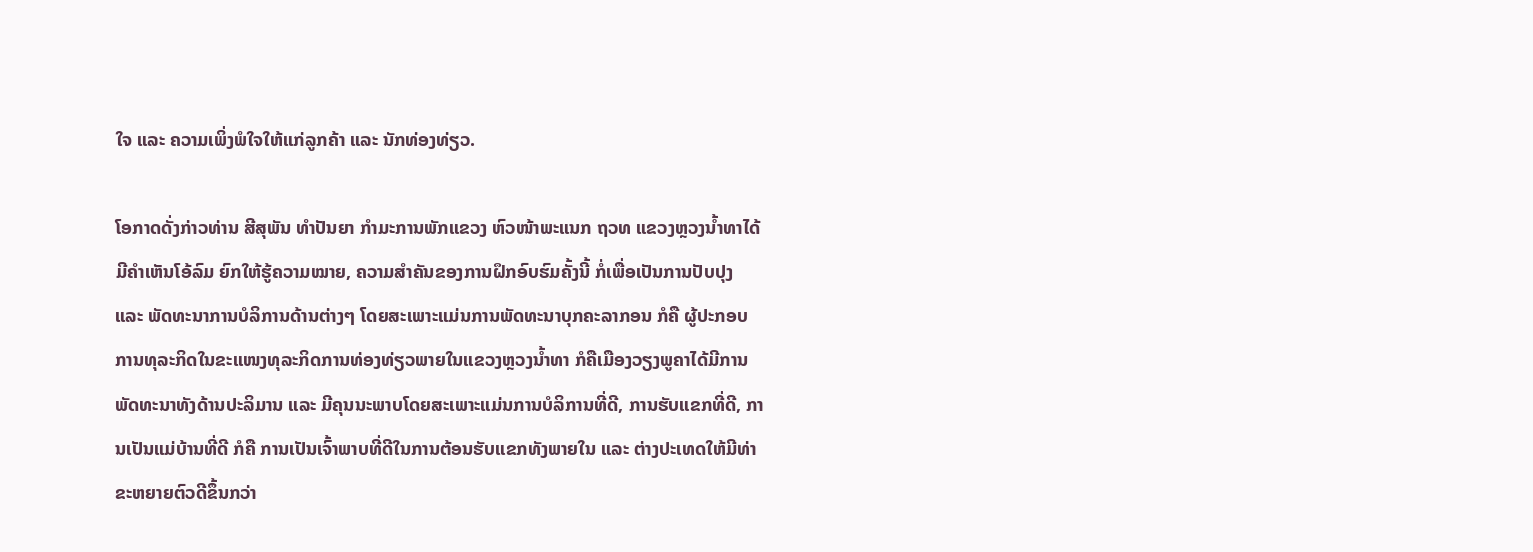ໃຈ ແລະ ຄວາມເພິ່ງພໍໃຈໃຫ້ແກ່ລູກຄ້າ ແລະ ນັກທ່ອງທ່ຽວ.

ໂອກາດດັ່ງກ່າວທ່ານ ສີສຸພັນ ທໍາປັນຍາ ກໍາມະການພັກແຂວງ ຫົວໜ້າພະແນກ ຖວທ ແຂວງຫຼວງນໍ້າທາໄດ້ມີຄໍາເຫັນໂອ້ລົມ ຍົກໃຫ້ຮູ້ຄວາມໝາຍ, ຄວາມສໍາຄັນຂອງການຝຶກອົບຮົມຄັ້ງນີ້ ກໍ່ເພື່ອເປັນການປັບປຸງ ແລະ ພັດທະນາການບໍລິການດ້ານຕ່າງໆ ໂດຍສະເພາະແມ່ນການພັດທະນາບຸກຄະລາກອນ ກໍຄື ຜູ້ປະກອບການທຸລະກິດໃນຂະແໜງທຸລະກິດການທ່ອງທ່ຽວພາຍໃນແຂວງຫຼວງນໍ້າທາ ກໍຄືເມືອງວຽງພູຄາໄດ້ມີການພັດທະນາທັງດ້ານປະລິມານ ແລະ ມີຄຸນນະພາບໂດຍສະເພາະແມ່ນການບໍລິການທີ່ດີ, ການຮັບແຂກທີ່ດີ, ການເປັນແມ່ບ້ານທີ່ດີ ກໍຄື ການເປັນເຈົ້າພາບທີ່ດີໃນການຕ້ອນຮັບແຂກທັງພາຍໃນ ແລະ ຕ່າງປະເທດໃຫ້ມີທ່າຂະຫຍາຍຕົວດີຂຶ້ນກວ່າ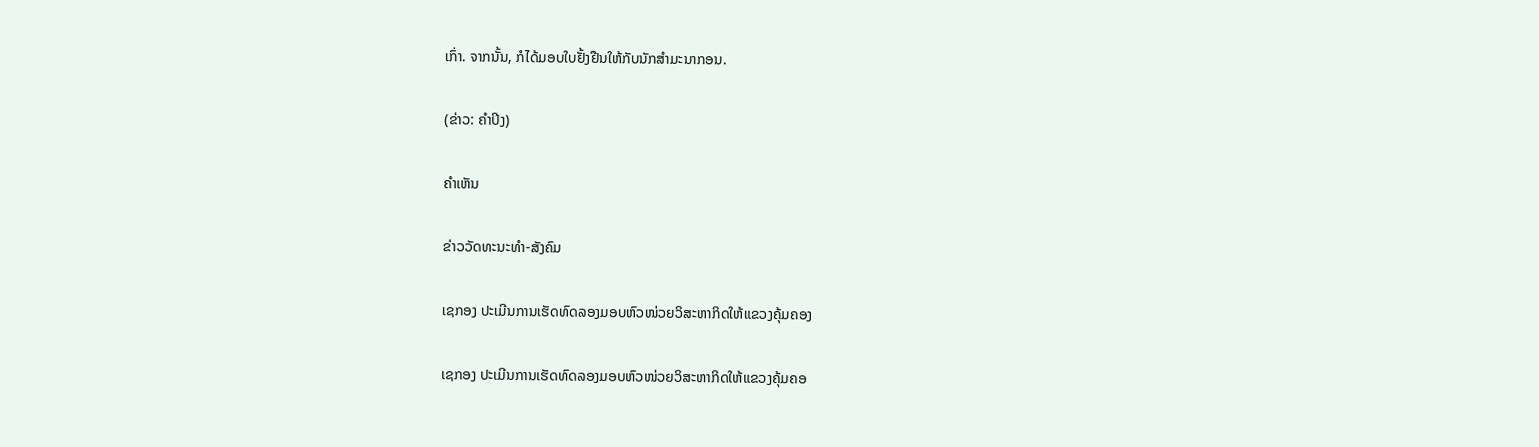ເກົ່າ. ຈາກນັ້ນ, ກໍໄດ້ມອບໃບຢັ້ງຢືນໃຫ້ກັບນັກສໍາມະນາກອນ.

(ຂ່າວ: ຄໍາປິງ)

ຄໍາເຫັນ

ຂ່າວວັດທະນະທຳ-ສັງຄົມ

ເຊກອງ ປະເມີນການເຮັດທົດລອງມອບຫົວໜ່ວຍວິສະຫາກິດໃຫ້ແຂວງຄຸ້ມຄອງ

ເຊກອງ ປະເມີນການເຮັດທົດລອງມອບຫົວໜ່ວຍວິສະຫາກິດໃຫ້ແຂວງຄຸ້ມຄອ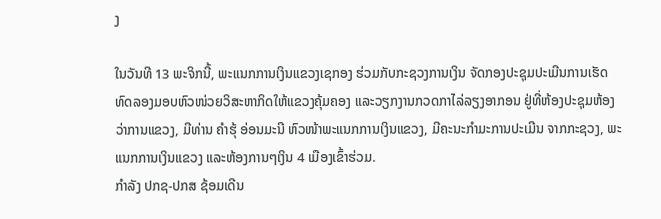ງ

ໃນວັນທີ 13 ພະຈິກນີ້, ພະແນກການເງິນແຂວງເຊກອງ ຮ່ວມກັບກະຊວງການເງິນ ຈັດກອງປະຊຸມປະເມີນການເຮັດທົດລອງມອບຫົວໜ່ວຍວິສະຫາກິດໃຫ້ແຂວງຄຸ້ມຄອງ ແລະວຽກງານກວດກາໄລ່ລຽງອາກອນ ຢູ່ທີ່ຫ້ອງປະຊຸມຫ້ອງວ່າການແຂວງ, ມີທ່ານ ຄຳຮຸ້ ອ່ອນມະນີ ຫົວໜ້າພະແນກການເງິນແຂວງ, ມີຄະນະກຳມະການປະເມີນ ຈາກກະຊວງ, ພະແນກການເງິນແຂວງ ແລະຫ້ອງການໆເງິນ 4 ເມືອງເຂົ້າຮ່ວມ.
ກຳລັງ ປກຊ-ປກສ ຊ້ອມເດີນ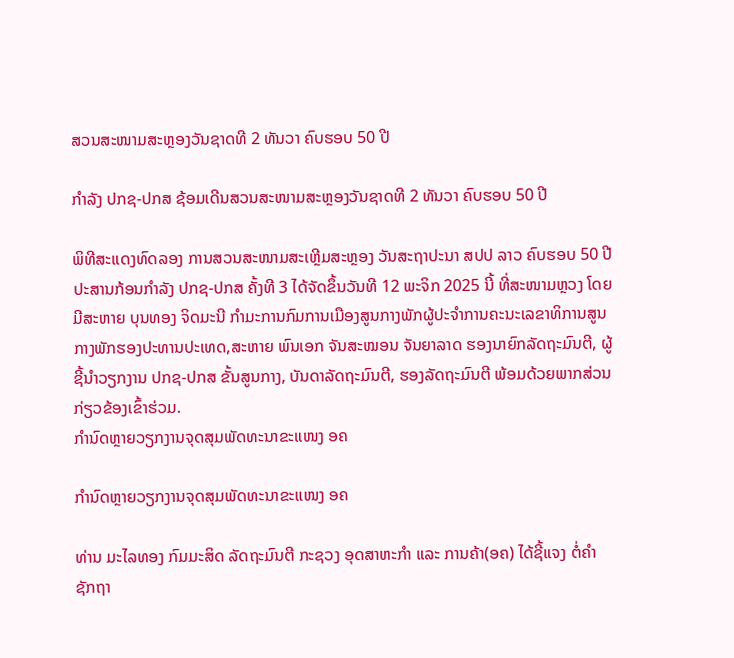ສວນສະໜາມສະຫຼອງວັນຊາດທີ 2 ທັນວາ ຄົບຮອບ 50 ປີ

ກຳລັງ ປກຊ-ປກສ ຊ້ອມເດີນສວນສະໜາມສະຫຼອງວັນຊາດທີ 2 ທັນວາ ຄົບຮອບ 50 ປີ

ພິທີສະແດງທົດລອງ ການສວນສະໜາມສະເຫຼີມສະຫຼອງ ວັນສະຖາປະນາ ສປປ ລາວ ຄົບຮອບ 50 ປີ ປະສານກ້ອນກຳລັງ ປກຊ-ປກສ ຄັ້ງທີ 3 ໄດ້ຈັດຂຶ້ນວັນທີ 12 ພະຈິກ 2025 ນີ້ ທີ່ສະໜາມຫຼວງ ໂດຍມີສະຫາຍ ບຸນທອງ ຈິດມະນີ ກຳມະການກົມການເມືອງສູນກາງພັກຜູ້ປະຈໍາການຄະນະເລຂາທິການສູນກາງພັກຮອງປະທານປະເທດ,ສະຫາຍ ພົນເອກ ຈັນສະໝອນ ຈັນຍາລາດ ຮອງນາຍົກລັດຖະມົນຕີ, ຜູ້ຊີ້ນໍາວຽກງານ ປກຊ-ປກສ ຂັ້ນສູນກາງ, ບັນດາລັດຖະມົນຕີ, ຮອງລັດຖະມົນຕີ ພ້ອມດ້ວຍພາກສ່ວນກ່ຽວຂ້ອງເຂົ້າຮ່ວມ.
ກຳນົດຫຼາຍວຽກງານຈຸດສຸມພັດທະນາຂະແໜງ ອຄ

ກຳນົດຫຼາຍວຽກງານຈຸດສຸມພັດທະນາຂະແໜງ ອຄ

ທ່ານ ມະໄລທອງ ກົມມະສິດ ລັດຖະມົນຕີ ກະຊວງ ອຸດສາຫະກຳ ແລະ ການຄ້າ(ອຄ) ໄດ້ຊີ້ແຈງ ຕໍ່ຄຳຊັກຖາ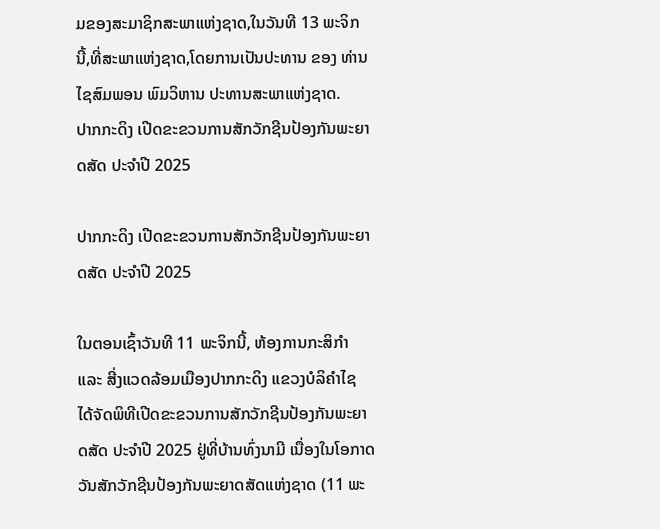ມຂອງສະມາຊິກສະພາແຫ່ງຊາດ,ໃນວັນທີ 13 ພະຈິກນີ້,ທີ່ສະພາແຫ່ງຊາດ,ໂດຍການເປັນປະທານ ຂອງ ທ່ານ ໄຊສົມພອນ ພົມວິຫານ ປະທານສະພາແຫ່ງຊາດ.
ປາກກະດິງ ເປີດຂະຂວນການສັກວັກຊີນປ້ອງກັນພະຍາດສັດ ປະຈຳປີ 2025

ປາກກະດິງ ເປີດຂະຂວນການສັກວັກຊີນປ້ອງກັນພະຍາດສັດ ປະຈຳປີ 2025

ໃນຕອນເຊົ້າວັນທີ 11 ພະຈິກນີ້, ຫ້ອງການກະສິກຳ ແລະ ສີ່ງແວດລ້ອມເມືອງປາກກະດິງ ແຂວງບໍລິຄໍາໄຊ ໄດ້ຈັດພິທີເປີດຂະຂວນການສັກວັກຊີນປ້ອງກັນພະຍາດສັດ ປະຈຳປີ 2025 ຢູ່ທີ່ບ້ານທົ່ງນາມີ ເນື່ອງໃນໂອກາດວັນສັກວັກຊີນປ້ອງກັນພະຍາດສັດແຫ່ງຊາດ (11 ພະ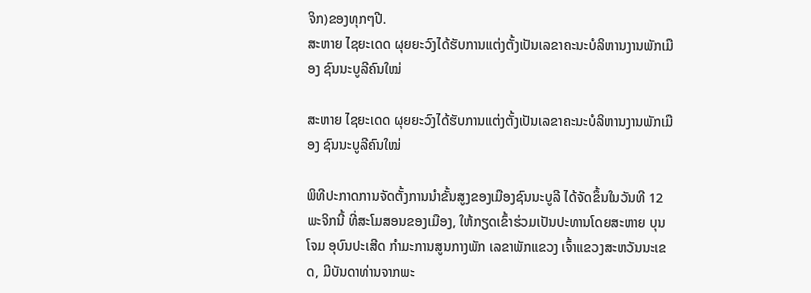ຈິກ)ຂອງທຸກໆປີ.
ສະຫາຍ ໄຊຍະເດດ ຜຸຍຍະວົງໄດ້ຮັບການແຕ່ງຕັ້ງເປັນເລຂາຄະນະບໍລິຫານງານພັກເມືອງ ຊົນນະບູລີຄົນໃໝ່

ສະຫາຍ ໄຊຍະເດດ ຜຸຍຍະວົງໄດ້ຮັບການແຕ່ງຕັ້ງເປັນເລຂາຄະນະບໍລິຫານງານພັກເມືອງ ຊົນນະບູລີຄົນໃໝ່

ພິທີປະກາດການຈັດຕັ້ງການນຳຂັ້ນສູງຂອງເມືອງຊົນນະບູລີ ໄດ້ຈັດຂຶ້ນໃນວັນທີ 12 ພະຈິກນີ້ ທີ່ສະໂມສອນຂອງເມືອງ, ໃຫ້ກຽດເຂົ້າຮ່ວມເປັນປະທານໂດຍສະຫາຍ ບຸນໂຈມ ອຸບົນປະເສີດ ກຳມະການສູນກາງພັກ ເລຂາພັກແຂວງ ເຈົ້າແຂວງສະຫວັນນະເຂດ, ມີບັນດາທ່ານຈາກພະ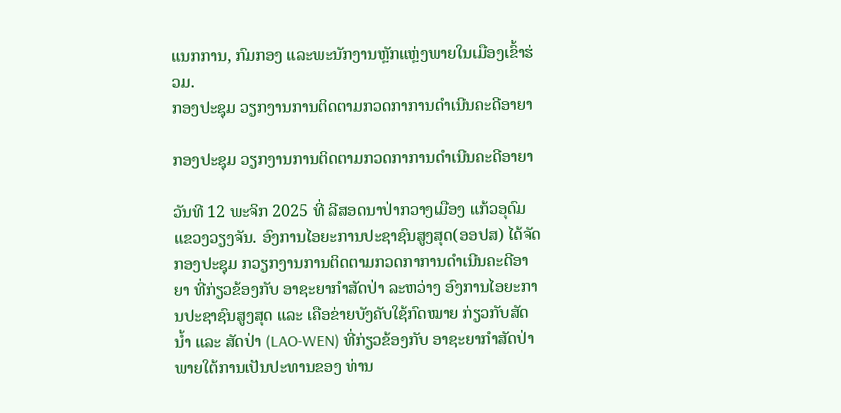ແນກການ, ກົມກອງ ແລະພະນັກງານຫຼັກແຫຼ່ງພາຍໃນເມືອງເຂົ້າຮ່ວມ.
ກອງປະຊຸມ ວຽກງານການຕິດຕາມກວດກາການດຳເນີນຄະດີອາຍາ

ກອງປະຊຸມ ວຽກງານການຕິດຕາມກວດກາການດຳເນີນຄະດີອາຍາ

ວັນທີ 12 ພະຈິກ 2025 ທີ່ ລີສອດນາປ່າກວາງເມືອງ ແກ້ວອຸດົມແຂວງວຽງຈັນ. ອົງການໄອຍະການປະຊາຊົນສູງສຸດ(ອອປສ) ໄດ້ຈັດກອງປະຊຸມ ກວຽກງານການຕິດຕາມກວດກາການດຳເນີນຄະດີອາຍາ ທີ່ກ່ຽວຂ້ອງກັບ ອາຊະຍາກຳສັດປ່າ ລະຫວ່າງ ອົງການໄອຍະການປະຊາຊົນສູງສຸດ ແລະ ເຄືອຂ່າຍບັງຄັບໃຊ້ກົດໝາຍ ກ່ຽວກັບສັດນໍ້າ ແລະ ສັດປ່າ (LAO-WEN) ທີ່ກ່ຽວຂ້ອງກັບ ອາຊະຍາກຳສັດປ່າ ພາຍໃຕ້ການເປັນປະທານຂອງ ທ່ານ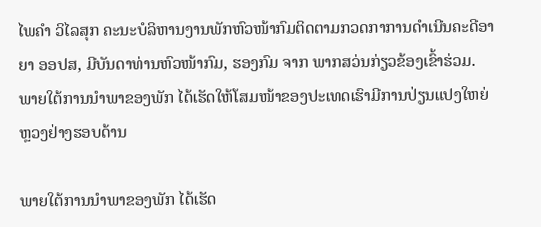ໄພຄຳ ວິໄລສຸກ ຄະນະບໍລິຫານງານພັກຫົວໜ້າກົມຕິດຕາມກວດກາການດຳເນີນຄະດີອາຍາ ອອປສ, ມີບັນດາທ່ານຫົວໜ້າກົມ, ຮອງກົມ ຈາກ ພາກສວ່ນກ່ຽວຂ້ອງເຂົ້າຮ່ວມ.
ພາຍໃຕ້ການນໍາພາຂອງພັກ ໄດ້ເຮັດໃຫ້ໂສມໜ້າຂອງປະເທດເຮົາມີການປ່ຽນແປງໃຫຍ່ຫຼວງຢ່າງຮອບດ້ານ

ພາຍໃຕ້ການນໍາພາຂອງພັກ ໄດ້ເຮັດ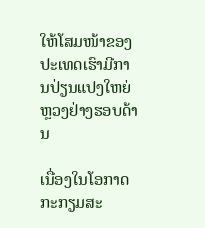ໃຫ້ໂສມໜ້າຂອງປະເທດເຮົາມີການປ່ຽນແປງໃຫຍ່ຫຼວງຢ່າງຮອບດ້ານ

ເນື່ອງໃນໂອກາດກະກຽມສະ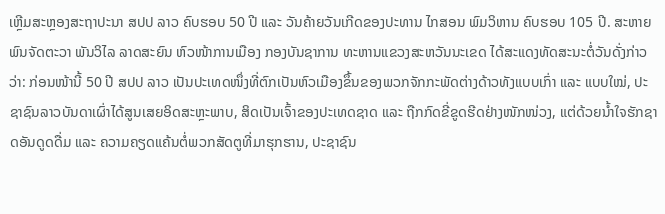ເຫຼີມສະຫຼອງສະຖາປະນາ ສປປ ລາວ ຄົບຮອບ 50 ປີ ແລະ ວັນຄ້າຍວັນເກີດຂອງປະທານ ໄກສອນ ພົມວິຫານ ຄົບຮອບ 105 ປີ. ສະຫາຍ ພົນຈັດຕະວາ ພັນວິໄລ ລາດສະຍົນ ຫົວໜ້າການເມືອງ ກອງບັນຊາການ ທະຫານແຂວງສະຫວັນນະເຂດ ໄດ້ສະແດງທັດສະນະຕໍ່ວັນດັ່ງກ່າວວ່າ: ກ່ອນໜ້ານີ້ 50 ປີ ສປປ ລາວ ເປັນປະເທດໜຶ່ງທີ່ຕົກເປັນຫົວເມືອງຂຶ້ນຂອງພວກຈັກກະພັດຕ່າງດ້າວທັງແບບເກົ່າ ແລະ ແບບໃໝ່, ປະຊາຊົນລາວບັນດາເຜົ່າໄດ້ສູນເສຍອິດສະຫຼະພາບ, ສິດເປັນເຈົ້າຂອງປະເທດຊາດ ແລະ ຖືກກົດຂີ່ຂູດຮີດຢ່າງໜັກໜ່ວງ, ແຕ່ດ້ວຍນໍ້າໃຈຮັກຊາດອັນດູດດື່ມ ແລະ ຄວາມຄຽດແຄ້ນຕໍ່ພວກສັດຕູທີ່ມາຮຸກຮານ, ປະຊາຊົນ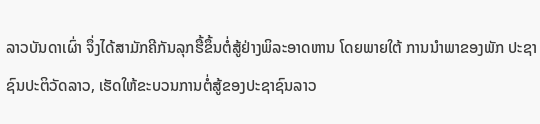ລາວບັນດາເຜົ່າ ຈຶ່ງໄດ້ສາມັກຄີກັນລຸກຮື້ຂຶ້ນຕໍ່ສູ້ຢ່າງພິລະອາດຫານ ໂດຍພາຍໃຕ້ ການນໍາພາຂອງພັກ ປະຊາຊົນປະຕິວັດລາວ, ເຮັດໃຫ້ຂະບວນການຕໍ່ສູ້ຂອງປະຊາຊົນລາວ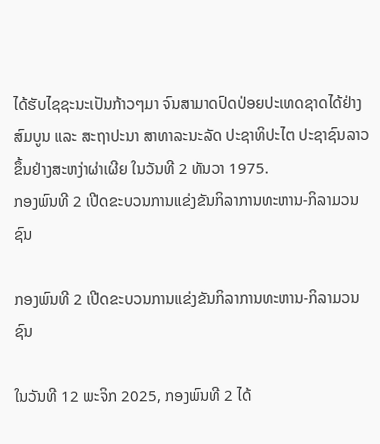ໄດ້ຮັບໄຊຊະນະເປັນກ້າວໆມາ ຈົນສາມາດປົດປ່ອຍປະເທດຊາດໄດ້ຢ່າງສົມບູນ ແລະ ສະຖາປະນາ ສາທາລະນະລັດ ປະຊາທິປະໄຕ ປະຊາຊົນລາວ ຂຶ້ນຢ່າງສະຫງ່າຜ່າເຜີຍ ໃນວັນທີ 2 ທັນວາ 1975.
ກອງພົນທີ 2 ເປີດຂະບວນການແຂ່ງຂັນກິລາການທະຫານ-ກິລາມວນຊົນ

ກອງພົນທີ 2 ເປີດຂະບວນການແຂ່ງຂັນກິລາການທະຫານ-ກິລາມວນຊົນ

ໃນວັນທີ 12 ພະຈິກ 2025, ກອງພົນທີ 2 ໄດ້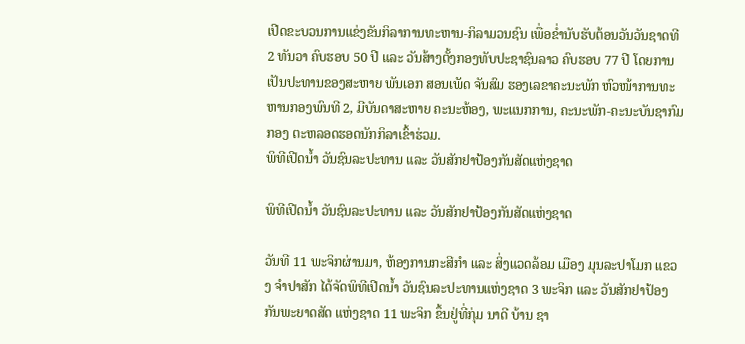ເປີດຂະບວນການແຂ່ງຂັນກິລາການທະຫານ-ກິລາມວນຊົນ ເພື່ອຂໍ່ານັບຮັບຕ້ອນວັນວັນຊາດທີ 2 ທັນວາ ຄົບຮອບ 50 ປີ ແລະ ວັນສ້າງຕັ້ງກອງທັບປະຊາຊົນລາວ ຄົບຮອບ 77 ປີ ໂດຍການເປັນປະທານຂອງສະຫາຍ ພັນເອກ ສອນເພັດ ຈັນສົມ ຮອງເລຂາຄະນະພັກ ຫົວໜ້າການທະຫານກອງພົນທີ 2, ມີບັນດາສະຫາຍ ຄະນະຫ້ອງ, ພະແນກການ, ຄະນະພັກ-ຄະນະບັນຊາກົມກອງ ຕະຫລອດຮອດນັກກິລາເຂົ້າຮ່ວມ.
ພິທີເປີດນໍ້າ ວັນຊົນລະປະທານ ແລະ ວັນສັກຢາປ້ອງກັນສັດແຫ່ງຊາດ

ພິທີເປີດນໍ້າ ວັນຊົນລະປະທານ ແລະ ວັນສັກຢາປ້ອງກັນສັດແຫ່ງຊາດ

ວັນທີ 11 ພະຈິກຜ່ານມາ, ຫ້ອງການກະສີກຳ ແລະ ສິ່ງແວດລ້ອມ ເມືອງ ມຸນລະປາໂມກ ແຂວງ ຈຳປາສັກ ໄດ້ຈັດພິທີເປີດນໍ້າ ວັນຊົນລະປະທານແຫ່ງຊາດ 3 ພະຈິກ ແລະ ວັນສັກຢາປ້ອງກັນພະຍາດສັດ ແຫ່ງຊາດ 11 ພະຈິກ ຂຶ້ນຢູ່ທີ່ກຸ່ມ ນາດີ ບ້ານ ຊາ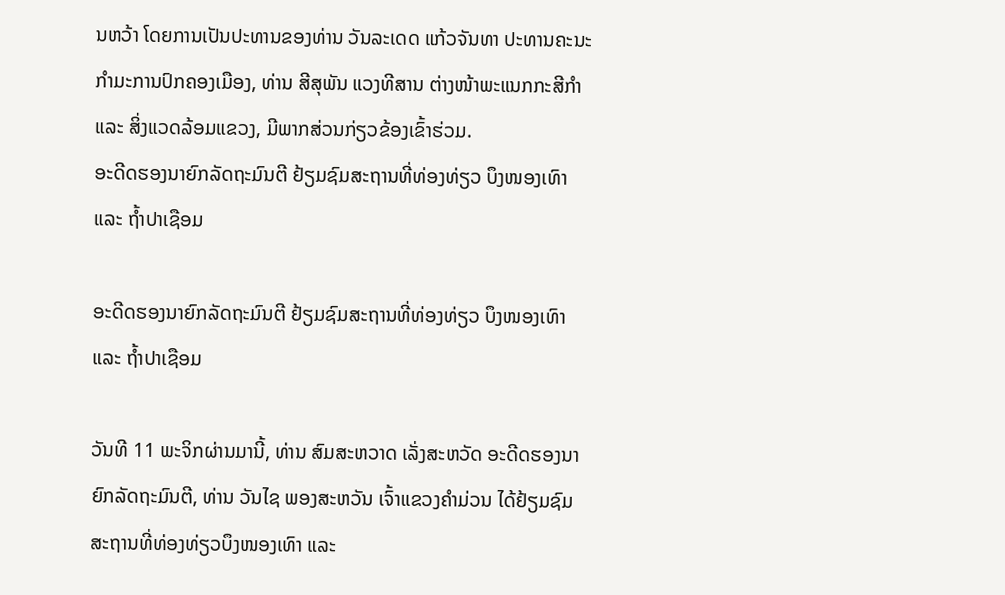ນຫວ້າ ໂດຍການເປັນປະທານຂອງທ່ານ ວັນລະເດດ ແກ້ວຈັນທາ ປະທານຄະນະກຳມະການປົກຄອງເມືອງ, ທ່ານ ສີສຸພັນ ແວງທີສານ ຕ່າງໜ້າພະແນກກະສີກຳ ແລະ ສິ່ງແວດລ້ອມແຂວງ, ມີພາກສ່ວນກ່ຽວຂ້ອງເຂົ້າຮ່ວມ.
ອະດີດຮອງນາຍົກລັດຖະມົນຕີ ຢ້ຽມຊົມສະຖານທີ່ທ່ອງທ່ຽວ ບຶງໜອງເທົາ ແລະ ຖໍ້າປາເຊືອມ

ອະດີດຮອງນາຍົກລັດຖະມົນຕີ ຢ້ຽມຊົມສະຖານທີ່ທ່ອງທ່ຽວ ບຶງໜອງເທົາ ແລະ ຖໍ້າປາເຊືອມ

ວັນທີ 11 ພະຈິກຜ່ານມານີ້, ທ່ານ ສົມສະຫວາດ ເລັ່ງສະຫວັດ ອະດີດຮອງນາຍົກລັດຖະມົນຕີ, ທ່ານ ວັນໄຊ ພອງສະຫວັນ ເຈົ້າແຂວງຄໍາມ່ວນ ໄດ້ຢ້ຽມຊົມສະຖານທີ່ທ່ອງທ່ຽວບຶງໜອງເທົາ ແລະ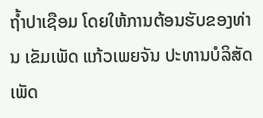ຖໍ້າປາເຊືອມ ໂດຍໃຫ້ການຕ້ອນຮັບຂອງທ່ານ ເຂັມເພັດ ແກ້ວເພຍຈັນ ປະທານບໍລິສັດ ເພັດ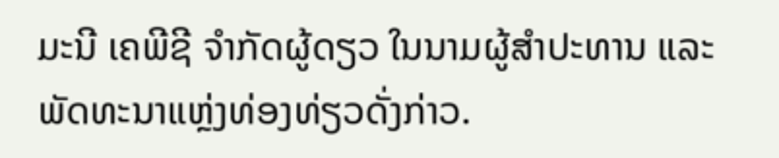ມະນີ ເຄພີຊີ ຈໍາກັດຜູ້ດຽວ ໃນນາມຜູ້ສໍາປະທານ ແລະ ພັດທະນາແຫຼ່ງທ່ອງທ່ຽວດັ່ງກ່າວ.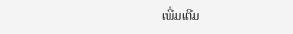ເພີ່ມເຕີມ